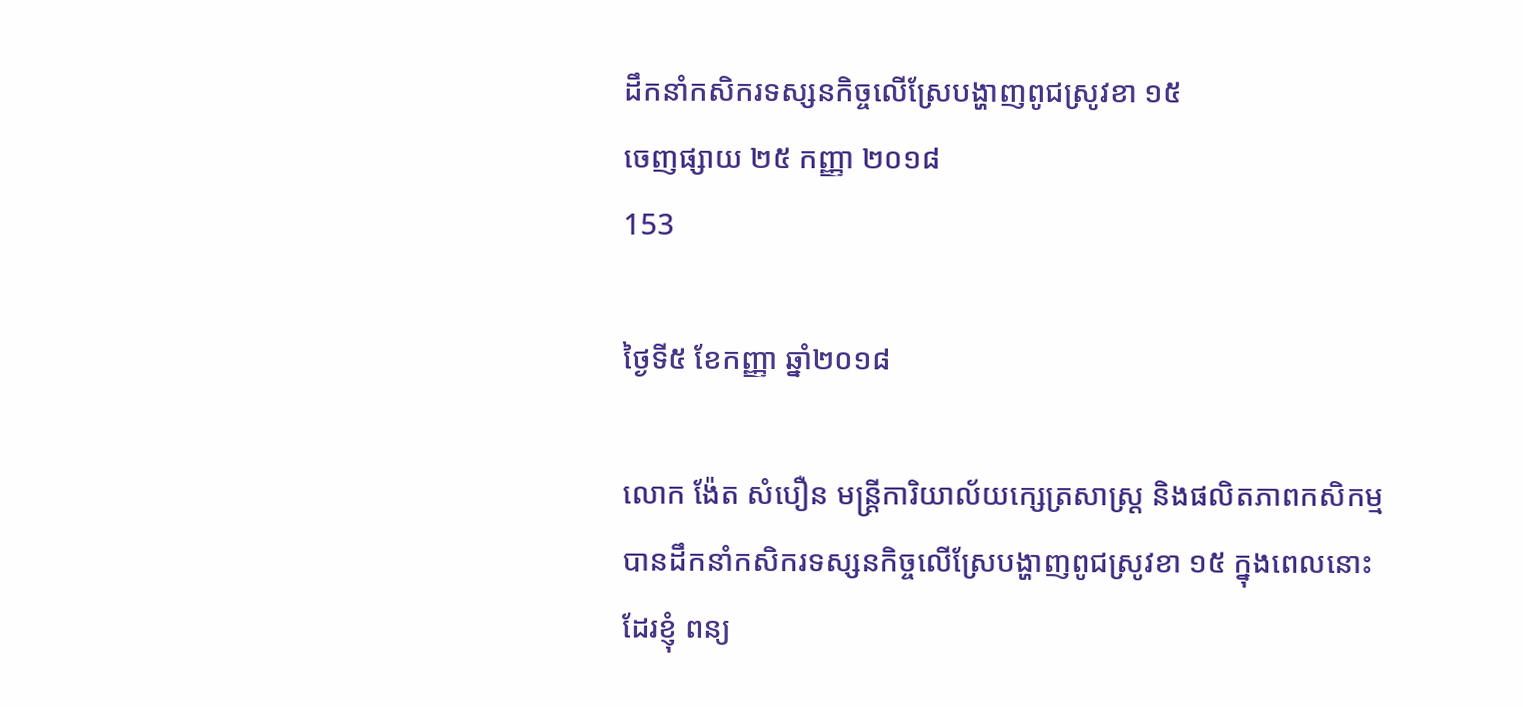ដឹកនាំកសិករទស្សនកិច្ចលើស្រែបង្ហាញពូជស្រូវខា ១៥
ចេញផ្សាយ ២៥ កញ្ញា ២០១៨
153

ថ្ងៃទី៥ ខែកញ្ញា ឆ្នាំ២០១៨

លោក ង៉ែត សំបឿន មន្ត្រីការិយាល័យក្សេត្រសាស្ត្រ និងផលិតភាពកសិកម្ម បានដឹកនាំកសិករទស្សនកិច្ចលើស្រែបង្ហាញពូជស្រូវខា ១៥ ក្នុងពេលនោះដែរខ្ញុំ ពន្យ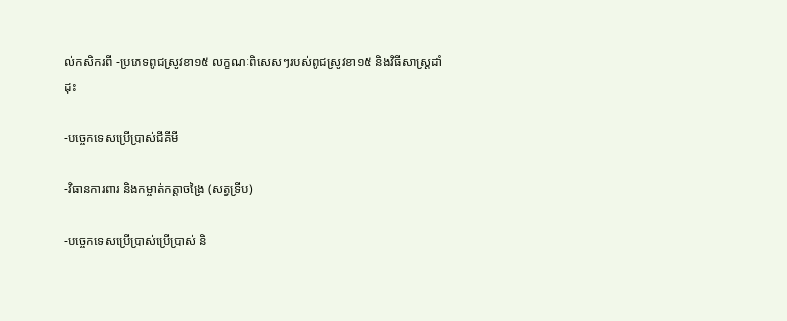ល់កសិករពី -ប្រភេទពូជស្រូវខា១៥ លក្ខណៈពិសេសៗរបស់ពូជស្រូវខា១៥ និងវិធីសាស្ត្រដាំដុះ

-បច្ចេកទេសប្រើប្រាស់ជីគីមី

-វិធានការពារ និងកម្ចាត់កត្តាចង្រៃ (សត្វទ្រីប)

-បច្ចេកទេសប្រើប្រាស់ប្រើប្រាស់ និ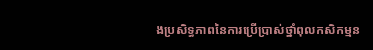ងប្រសិទ្ធភាពនៃការប្រើប្រាស់ថ្នាំពុលកសិកម្មន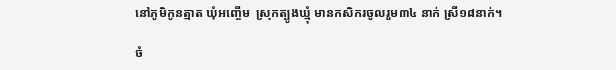នៅភូមិកូនត្មាត ឃុំអញ្ចើម  ស្រុកត្បូងឃ្មុំ មានកសិករចូលរួម៣៤ នាក់ ស្រី១៨នាក់។

ចំ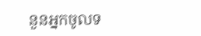នួនអ្នកចូលទ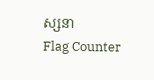ស្សនា
Flag Counter